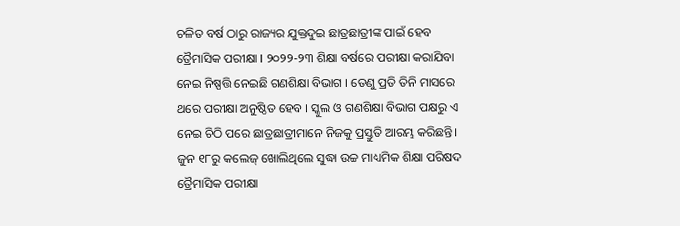ଚଳିତ ବର୍ଷ ଠାରୁ ରାଜ୍ୟର ଯୁକ୍ତଦୁଇ ଛାତ୍ରଛାତ୍ରୀଙ୍କ ପାଇଁ ହେବ ତ୍ରୈମାସିକ ପରୀକ୍ଷା I ୨୦୨୨-୨୩ ଶିକ୍ଷା ବର୍ଷରେ ପରୀକ୍ଷା କରାଯିବା ନେଇ ନିଷ୍ପତ୍ତି ନେଇଛି ଗଣଶିକ୍ଷା ବିଭାଗ । ତେଣୁ ପ୍ରତି ତିନି ମାସରେ ଥରେ ପରୀକ୍ଷା ଅନୁଷ୍ଠିତ ହେବ । ସ୍କୁଲ ଓ ଗଣଶିକ୍ଷା ବିଭାଗ ପକ୍ଷରୁ ଏ ନେଇ ଚିଠି ପରେ ଛାତ୍ରଛାତ୍ରୀମାନେ ନିଜକୁ ପ୍ରସ୍ତୁତି ଆରମ୍ଭ କରିଛନ୍ତି। ଜୁନ ୧୮ରୁ କଲେଜ୍ ଖୋଲିଥିଲେ ସୁଦ୍ଧା ଉଚ୍ଚ ମାଧ୍ୟମିକ ଶିକ୍ଷା ପରିଷଦ ତ୍ରୈମାସିକ ପରୀକ୍ଷା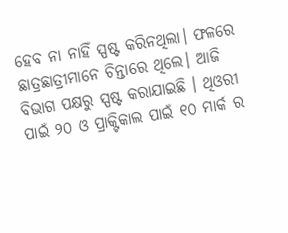ହେବ ନା ନାହିଁ ସ୍ପଷ୍ଟ କରିନଥିଲା। ଫଳରେ ଛାତ୍ରଛାତ୍ରୀମାନେ ଚିନ୍ତାରେ ଥିଲେ। ଆଜି ବିଭାଗ ପକ୍ଷରୁ ସ୍ପଷ୍ଟ କରାଯାଇଛି । ଥିଓରୀ ପାଇଁ ୨୦ ଓ ପ୍ରାକ୍ଟିକାଲ ପାଇଁ ୧୦ ମାର୍କ ର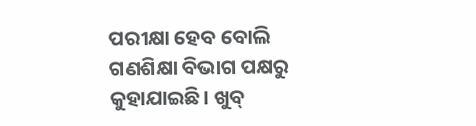ପରୀକ୍ଷା ହେବ ବୋଲି ଗଣଶିକ୍ଷା ବିଭାଗ ପକ୍ଷରୁ କୁହାଯାଇଛି। ଖୁବ୍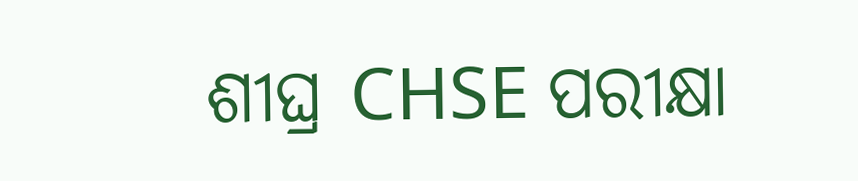ଶୀଘ୍ର CHSE ପରୀକ୍ଷା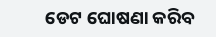ଡେଟ ଘୋଷଣା କରିବ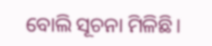ବୋଲି ସୂଚନା ମିଳିଛି।